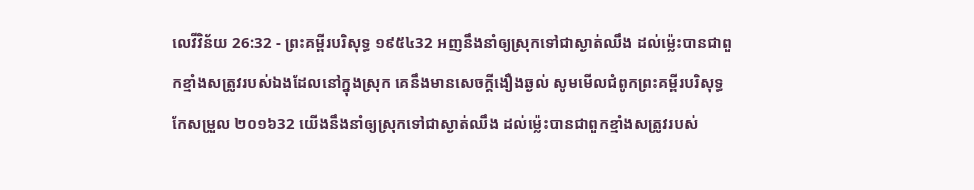លេវីវិន័យ 26:32 - ព្រះគម្ពីរបរិសុទ្ធ ១៩៥៤32 អញនឹងនាំឲ្យស្រុកទៅជាស្ងាត់ឈឹង ដល់ម៉្លេះបានជាពួកខ្មាំងសត្រូវរបស់ឯងដែលនៅក្នុងស្រុក គេនឹងមានសេចក្ដីងឿងឆ្ងល់ សូមមើលជំពូកព្រះគម្ពីរបរិសុទ្ធកែសម្រួល ២០១៦32 យើងនឹងនាំឲ្យស្រុកទៅជាស្ងាត់ឈឹង ដល់ម៉្លេះបានជាពួកខ្មាំងសត្រូវរបស់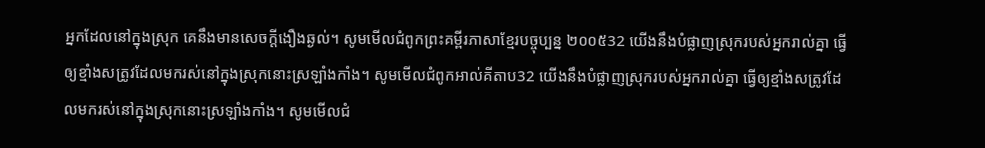អ្នកដែលនៅក្នុងស្រុក គេនឹងមានសេចក្ដីងឿងឆ្ងល់។ សូមមើលជំពូកព្រះគម្ពីរភាសាខ្មែរបច្ចុប្បន្ន ២០០៥32 យើងនឹងបំផ្លាញស្រុករបស់អ្នករាល់គ្នា ធ្វើឲ្យខ្មាំងសត្រូវដែលមករស់នៅក្នុងស្រុកនោះស្រឡាំងកាំង។ សូមមើលជំពូកអាល់គីតាប32 យើងនឹងបំផ្លាញស្រុករបស់អ្នករាល់គ្នា ធ្វើឲ្យខ្មាំងសត្រូវដែលមករស់នៅក្នុងស្រុកនោះស្រឡាំងកាំង។ សូមមើលជំ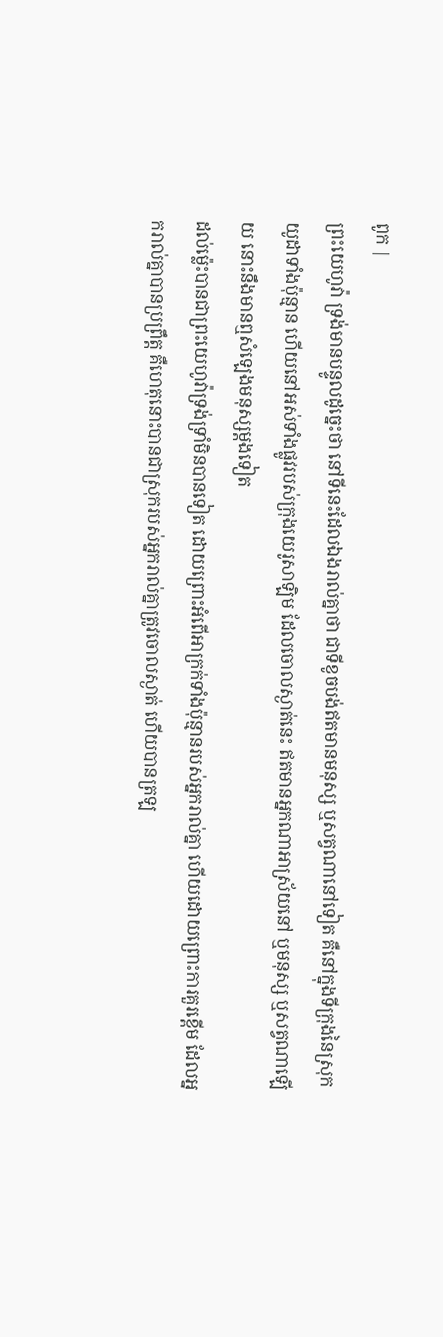ពូក |
ព្រះយេហូវ៉ា ទ្រង់មានបន្ទូលដូច្នេះថា នៅទីនេះដែលឯងរាល់គ្នាថា ជាទីខូចបង់ឥតមានមនុស្ស ឬសត្វណានៅទៀត គឺនៅក្នុងទីក្រុងនៃស្រុកយូដាទាំងប៉ុន្មាន ហើយនៅអស់ទាំងផ្លូវរបស់ក្រុងយេរូសាឡិម ដែលចោលស្ងាត់នេះ ឥតមានអ្នកណាអាស្រ័យនៅ ឬមនុស្ស ឬសត្វណាឡើយ នោះនឹងមានឮសំឡេងមនុស្សម្តងទៀត
ដល់ម៉្លេះបានជាព្រះយេហូវ៉ាទ្រង់ទ្រាំមិនបានទៀត ដោយព្រោះអំពើអាក្រក់ទាំងប៉ុន្មានរបស់អ្នករាល់គ្នា ហើយដោយព្រោះការគួរខ្ពើម ដែលអ្នករាល់គ្នាបានប្រព្រឹត្ត គឺហេតុនោះបានជាស្រុករបស់អ្នករាល់គ្នាត្រូវចោលស្ងាត់ ហើយបានត្រឡ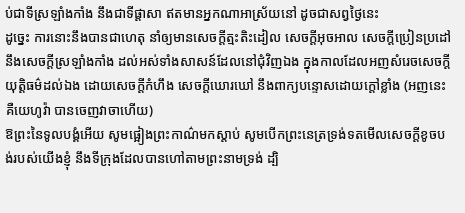ប់ជាទីស្រឡាំងកាំង នឹងជាទីផ្តាសា ឥតមានអ្នកណាអាស្រ័យនៅ ដូចជាសព្វថ្ងៃនេះ
ដូច្នេះ ការនោះនឹងបានជាហេតុ នាំឲ្យមានសេចក្ដីត្មះតិះដៀល សេចក្ដីអុចអាល សេចក្ដីប្រៀនប្រដៅ នឹងសេចក្ដីស្រឡាំងកាំង ដល់អស់ទាំងសាសន៍ដែលនៅជុំវិញឯង ក្នុងកាលដែលអញសំរេចសេចក្ដីយុត្តិធម៌ដល់ឯង ដោយសេចក្ដីកំហឹង សេចក្ដីឃោរឃៅ នឹងពាក្យបន្ទោសដោយក្តៅខ្លាំង (អញនេះគឺយេហូវ៉ា បានចេញវាចាហើយ)
ឱព្រះនៃទូលបង្គំអើយ សូមផ្អៀងព្រះកាណ៌មកស្តាប់ សូមបើកព្រះនេត្រទ្រង់ទតមើលសេចក្ដីខូចបង់របស់យើងខ្ញុំ នឹងទីក្រុងដែលបានហៅតាមព្រះនាមទ្រង់ ដ្បិ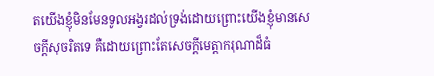តយើងខ្ញុំមិនមែនទូលអង្វរដល់ទ្រង់ដោយព្រោះយើងខ្ញុំមានសេចក្ដីសុចរិតទេ គឺដោយព្រោះតែសេចក្ដីមេត្តាករុណាដ៏ធំ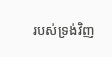របស់ទ្រង់វិញ